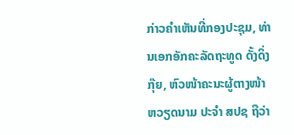ກ່າວຄຳເຫັນທີ່ກອງປະຊຸມ, ທ່ານເອກອັກຄະລັດຖະທູດ ດັ້ງດິ່ງກຸ໊ຍ, ຫົວໜ້າຄະນະຜູ້ຕາງໜ້າ ຫວຽດນາມ ປະຈຳ ສປຊ ຖືວ່າ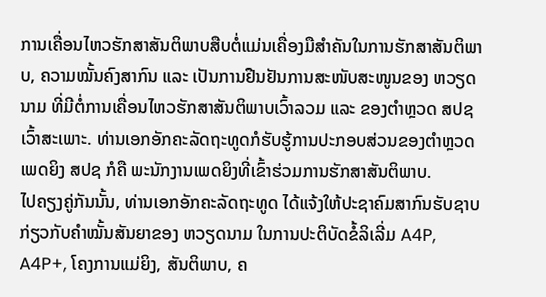ການເຄື່ອນໄຫວຮັກສາສັນຕິພາບສືບຕໍ່ແມ່ນເຄື່ອງມືສຳຄັນໃນການຮັກສາສັນຕິພາບ, ຄວາມໝັ້ນຄົງສາກົນ ແລະ ເປັນການຢືນຢັນການສະໜັບສະໜູນຂອງ ຫວຽດນາມ ທີ່ມີຕໍ່ການເຄື່ອນໄຫວຮັກສາສັນຕິພາບເວົ້າລວມ ແລະ ຂອງຕຳຫຼວດ ສປຊ ເວົ້າສະເພາະ. ທ່ານເອກອັກຄະລັດຖະທູດກໍຮັບຮູ້ການປະກອບສ່ວນຂອງຕຳຫຼວດເພດຍິງ ສປຊ ກໍຄື ພະນັກງານເພດຍິງທີ່ເຂົ້າຮ່ວມການຮັກສາສັນຕິພາບ.
ໄປຄຽງຄູ່ກັນນັ້ນ, ທ່ານເອກອັກຄະລັດຖະທູດ ໄດ້ແຈ້ງໃຫ້ປະຊາຄົມສາກົນຮັບຊາບ ກ່ຽວກັບຄຳໝັ້ນສັນຍາຂອງ ຫວຽດນາມ ໃນການປະຕິບັດຂໍ້ລິເລີ່ມ A4P, A4P+, ໂຄງການແມ່ຍິງ, ສັນຕິພາບ, ຄ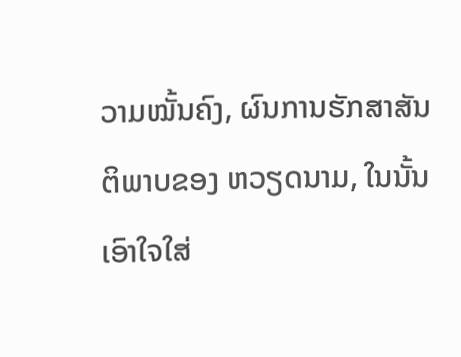ວາມໝັ້ນຄົງ, ຜົນການຮັກສາສັນຕິພາບຂອງ ຫວຽດນາມ, ໃນນັ້ນ ເອົາໃຈໃສ່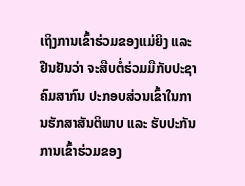ເຖິງການເຂົ້າຮ່ວມຂອງແມ່ຍິງ ແລະ ຢືນຢັນວ່າ ຈະສືບຕໍ່ຮ່ວມມືກັບປະຊາຄົມສາກົນ ປະກອບສ່ວນເຂົ້າໃນການຮັກສາສັນຕິພາບ ແລະ ຮັບປະກັນການເຂົ້າຮ່ວມຂອງ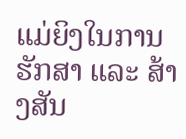ແມ່ຍິງໃນການຮັກສາ ແລະ ສ້າງສັນ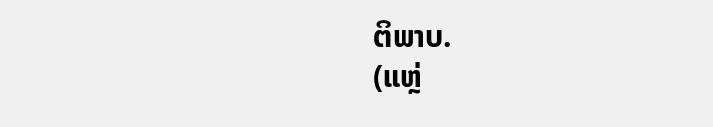ຕິພາບ.
(ແຫຼ່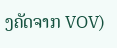ງຄັດຈາກ VOV)